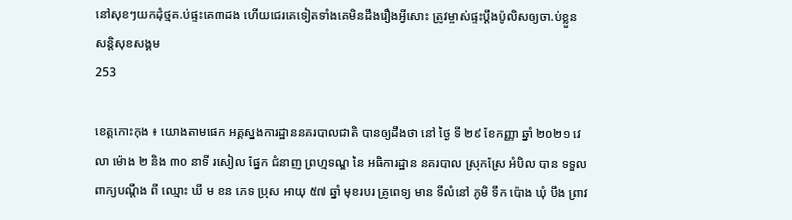នៅសុខៗយកដុំថ្មគ.ប់ផ្ទះគេ៣ដង ហើយជេរគេទៀតទាំងគេមិនដឹងរឿងអ្វីសោះ ត្រូវម្ចាស់ផ្ទះប្តឹងប៉ូលិសឲ្យចា.ប់ខ្លួន
សន្តិសុខសង្គម
253

ខេត្តកោះកុង ៖ យោងតាមផេក អគ្គស្នងការដ្ឋាននគរបាលជាតិ បានឲ្យដឹងថា នៅ ថ្ងៃ ទី ២៩ ខែកញ្ញា ឆ្នាំ ២០២១ វេលា ម៉ោង ២ និង ៣០ នាទី រសៀល ផ្នែក ជំនាញ ព្រហ្មទណ្ឌ នៃ អធិការដ្ឋាន នគរបាល ស្រុកស្រែ អំបិល បាន ទទួល ពាក្យបណ្ដឹង ពី ឈ្មោះ ឃី ម ខន ភេទ ប្រុស អាយុ ៥៧ ឆ្នាំ មុខរបរ គ្រូពេទ្យ មាន ទីលំនៅ ភូមិ ទឹក ប៉ោង ឃុំ បឹង ព្រាវ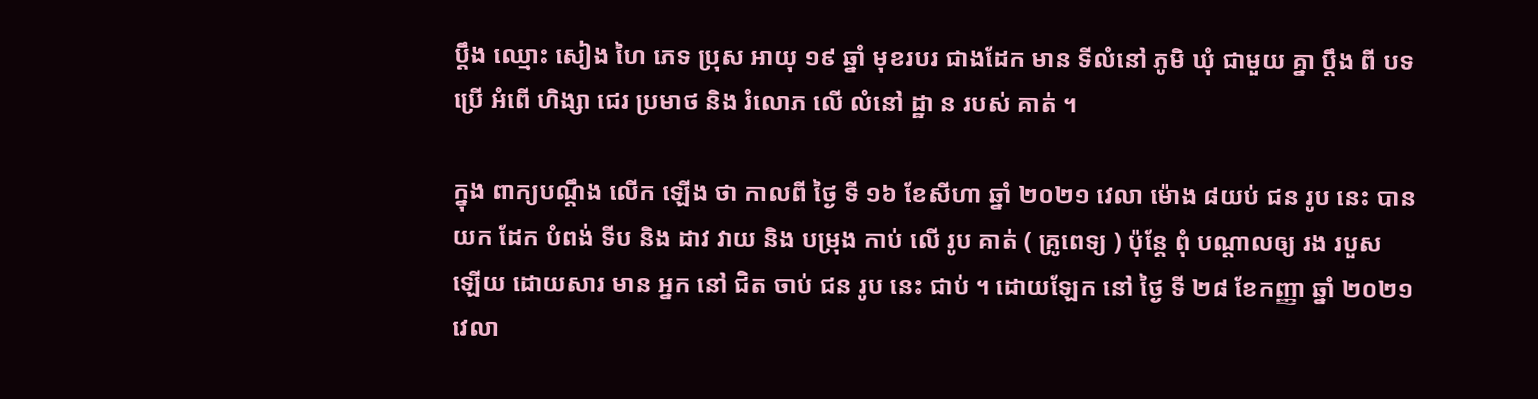ប្ដឹង ឈ្មោះ សៀង ហៃ ភេទ ប្រុស អាយុ ១៩ ឆ្នាំ មុខរបរ ជាងដែក មាន ទីលំនៅ ភូមិ ឃុំ ជាមួយ គ្នា ប្តឹង ពី បទ ប្រើ អំពើ ហិង្សា ជេរ ប្រមាថ និង រំលោភ លើ លំនៅ ដ្ឋា ន របស់ គាត់ ។

ក្នុង ពាក្យបណ្តឹង លើក ឡើង ថា កាលពី ថ្ងៃ ទី ១៦ ខែសីហា ឆ្នាំ ២០២១ វេលា ម៉ោង ៨យប់ ជន រូប នេះ បាន យក ដែក បំពង់ ទីប និង ដាវ វាយ និង បម្រុង កាប់ លើ រូប គាត់ ( គ្រូពេទ្យ ) ប៉ុន្តែ ពុំ បណ្ដាលឲ្យ រង របួស ឡើយ ដោយសារ មាន អ្នក នៅ ជិត ចាប់ ជន រូប នេះ ជាប់ ។ ដោយឡែក នៅ ថ្ងៃ ទី ២៨ ខែកញ្ញា ឆ្នាំ ២០២១ វេលា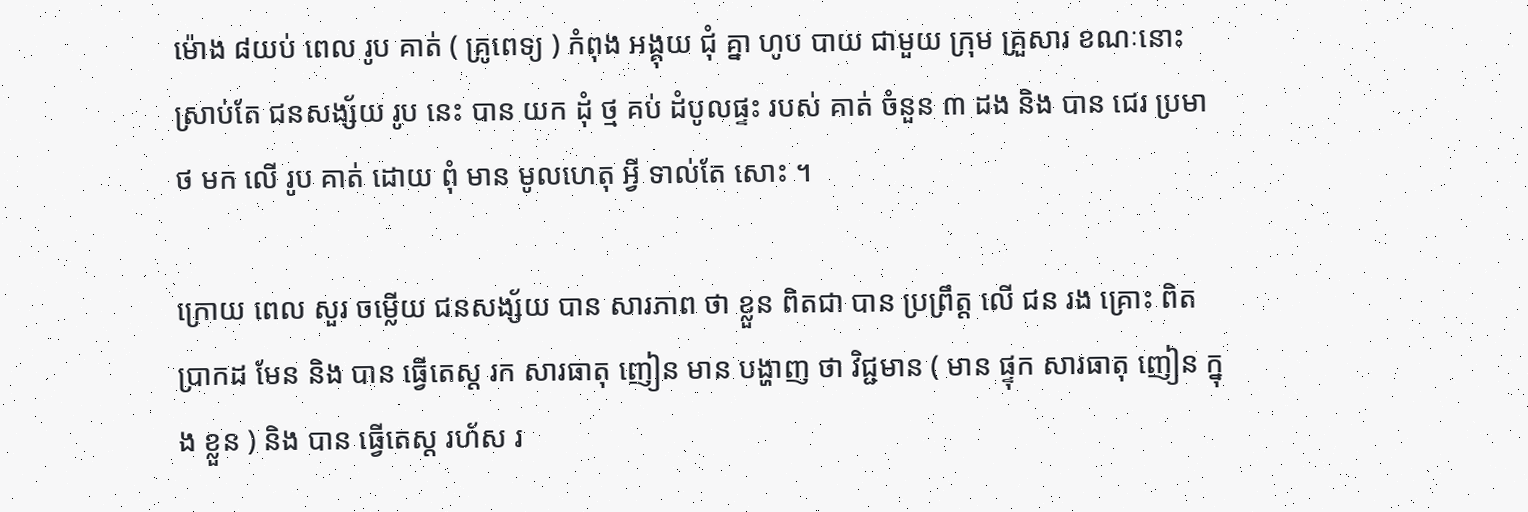ម៉ោង ៨យប់ ពេល រូប គាត់ ( គ្រូពេទ្យ ) កំពុង អង្គុយ ជុំ គ្នា ហូប បាយ ជាមួយ ក្រុម គ្រួសារ ខណៈនោះ ស្រាប់តែ ជនសង្ស័យ រូប នេះ បាន យក ដុំ ថ្ម គប់ ដំបូលផ្ទះ របស់ គាត់ ចំនួន ៣ ដង និង បាន ជេរ ប្រមាថ មក លើ រូប គាត់ ដោយ ពុំ មាន មូលហេតុ អ្វី ទាល់តែ សោះ ។

ក្រោយ ពេល សួរ ចម្លើយ ជនសង្ស័យ បាន សារភាព ថា ខ្លួន ពិតជា បាន ប្រព្រឹត្ត លើ ជន រង គ្រោះ ពិតប្រាកដ មែន និង បាន ធ្វើតេស្ត រក សារធាតុ ញៀន មាន បង្ហាញ ថា វិជ្ជមាន ( មាន ផ្ទុក សារធាតុ ញៀន ក្នុង ខ្លួន ) និង បាន ធ្វើតេស្ត រហ័ស រ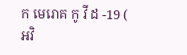ក មេរោគ កូ វី ដ -19 ( អវិ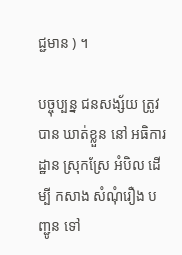ជ្ជមាន ) ។

បច្ចុប្បន្ន ជនសង្ស័យ ត្រូវ បាន ឃាត់ខ្លួន នៅ អធិការដ្ឋាន ស្រុកស្រែ អំបិល ដើម្បី កសាង សំណុំរឿង បញ្ជូន ទៅ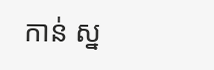កាន់ ស្ន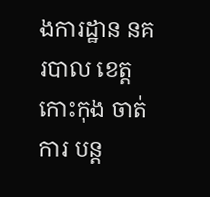ងការដ្ឋាន នគរបាល ខេត្តកោះកុង ចាត់ការ បន្ត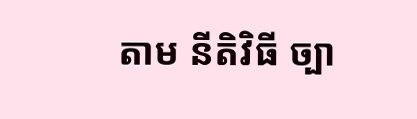តាម នីតិវិធី ច្បា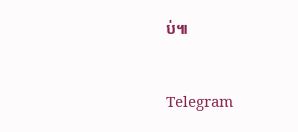ប់៕


Telegram